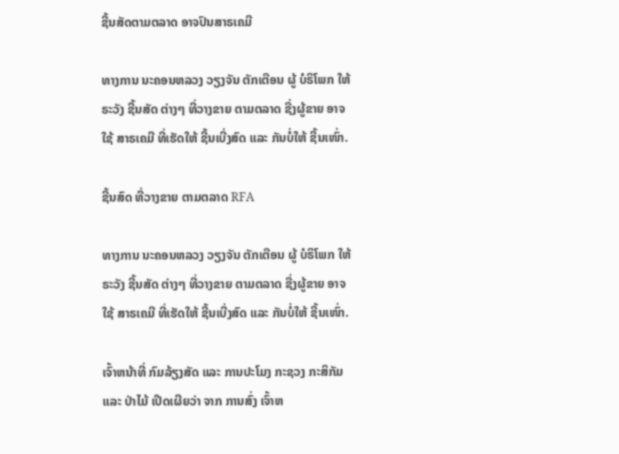ຊີ້ນສັດຕາມຕລາດ ອາຈປົນສາຣເຄມີ

ທາງການ ນະຄອນຫລວງ ວຽງຈັນ ຕັກເຕືອນ ຜູ້ ບໍຣິໂພກ ໃຫ້ຣະວັງ ຊີ້ນສັດ ຕ່າງໆ ທີ່ວາງຂາຍ ຕາມຕລາດ ຊື່ງຜູ້ຂາຍ ອາຈໃຊ້ ສາຣເຄມີ ທີ່ເຮັດໃຫ້ ຊີ້ນເບີ່ງສົດ ແລະ ກັນບໍ່ໃຫ້ ຊີ້ນເໜົ່າ.

ຊີ້ນສົດ ທີ່ວາງຂາຍ ຕາມຕລາດ RFA

ທາງການ ນະຄອນຫລວງ ວຽງຈັນ ຕັກເຕືອນ ຜູ້ ບໍຣິໂພກ ໃຫ້ຣະວັງ ຊີ້ນສັດ ຕ່າງໆ ທີ່ວາງຂາຍ ຕາມຕລາດ ຊື່ງຜູ້ຂາຍ ອາຈໃຊ້ ສາຣເຄມີ ທີ່ເຮັດໃຫ້ ຊີ້ນເບີ່ງສົດ ແລະ ກັນບໍ່ໃຫ້ ຊີ້ນເໜົ່າ.

ເຈົ້າຫນ້າທີ່ ກົມລ້ຽງສັດ ແລະ ການປະໂມງ ກະຊວງ ກະສິກັມ ແລະ ປ່າໄມ້ ເປີດເຜີຍວ່າ ຈາກ ການສົ່ງ ເຈົ້າຫ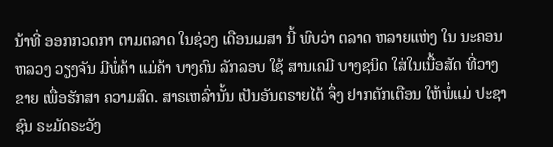ນ້າທີ່ ອອກກວດກາ ຕາມຕລາດ ໃນຊ່ວງ ເດືອນເມສາ ນີ້ ພົບວ່າ ຕລາດ ຫລາຍແຫ່ງ ໃນ ນະຄອນຫລວງ ວຽງຈັນ ມີພໍ່ຄ້າ ແມ່ຄ້າ ບາງຄົນ ລັກລອບ ໃຊ້ ສານເຄມີ ບາງຊນິດ ໃສ່ໃນເນື້ອສັດ ທີ່ວາງຂາຍ ເພື່ອຮັກສາ ຄວາມສົດ. ສາຣເຫລົ່ານັ້ນ ເປັນອັນຕຣາຍໄດ້ ຈຶ່ງ ຢາກຕັກເຕືອນ ໃຫ້ພໍ່ແມ່ ປະຊາຊົນ ຣະມັດຣະວັງ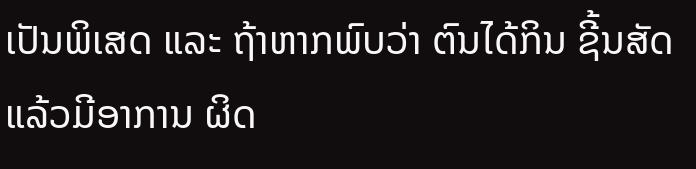ເປັນພິເສດ ແລະ ຖ້າຫາກພົບວ່າ ຕົນໄດ້ກິນ ຊີ້ນສັດ ແລ້ວມີອາການ ຜິດ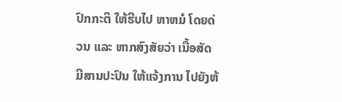ປົກກະຕິ ໃຫ້ຮີບໄປ ຫາຫມໍ ໂດຍດ່ວນ ແລະ ຫາກສົງສັຍວ່າ ເນື້ອສັດ ມີສານປະປົນ ໃຫ້ແຈ້ງການ ໄປຍັງຫ້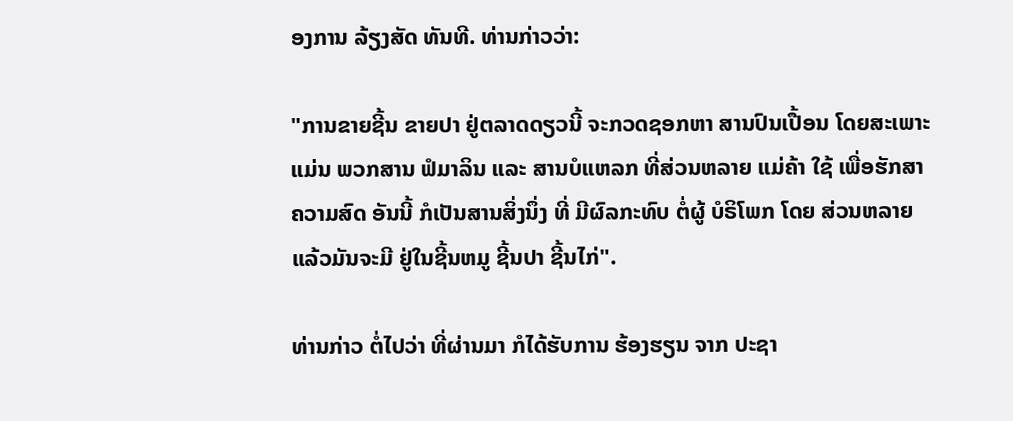ອງການ ລ້ຽງສັດ ທັນທີ. ທ່ານກ່າວວ່າ:

"ການຂາຍຊີ້ນ ຂາຍປາ ຢູ່ຕລາດດຽວນີ້ ຈະກວດຊອກຫາ ສານປົນເປື້ອນ ໂດຍສະເພາະ ແມ່ນ ພວກສານ ຟໍມາລິນ ແລະ ສານບໍແຫລກ ທີ່ສ່ວນຫລາຍ ແມ່ຄ້າ ໃຊ້ ເພື່ອຮັກສາ ຄວາມສົດ ອັນນີ້ ກໍເປັນສານສິ່ງນຶ່ງ ທີ່ ມີຜົລກະທົບ ຕໍ່ຜູ້ ບໍຣິໂພກ ໂດຍ ສ່ວນຫລາຍ ແລ້ວມັນຈະມີ ຢູ່ໃນຊີ້ນຫມູ ຊີ້ນປາ ຊີ້ນໄກ່".

ທ່ານກ່າວ ຕໍ່ໄປວ່າ ທີ່ຜ່ານມາ ກໍໄດ້ຮັບການ ຮ້ອງຮຽນ ຈາກ ປະຊາ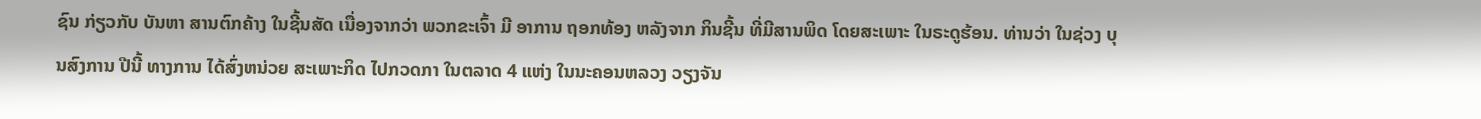ຊົນ ກ່ຽວກັບ ບັນຫາ ສານຕົກຄ້າງ ໃນຊີ້ນສັດ ເນື່ອງຈາກວ່າ ພວກຂະເຈົ້າ ມີ ອາການ ຖອກທ້ອງ ຫລັງຈາກ ກິນຊີ້ນ ທີ່ມີສານພິດ ໂດຍສະເພາະ ໃນຣະດູຮ້ອນ. ທ່ານວ່າ ໃນຊ່ວງ ບຸນສົງການ ປີນີ້ ທາງການ ໄດ້ສົ່ງຫນ່ວຍ ສະເພາະກິດ ໄປກວດກາ ໃນຕລາດ 4 ແຫ່ງ ໃນນະຄອນຫລວງ ວຽງຈັນ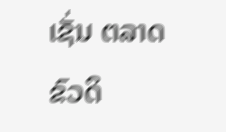ເຊັ່ນ ຕລາດຂົວດິ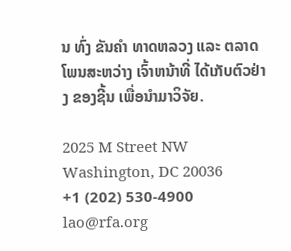ນ ທົ່ງ ຂັນຄຳ ທາດຫລວງ ແລະ ຕລາດໂພນສະຫວ່າງ ເຈົ້າຫນ້າທີ່ ໄດ້ເກັບຕົວຢ່າງ ຂອງຊີ້ນ ເພື່ອນໍາມາວິຈັຍ.

2025 M Street NW
Washington, DC 20036
+1 (202) 530-4900
lao@rfa.org